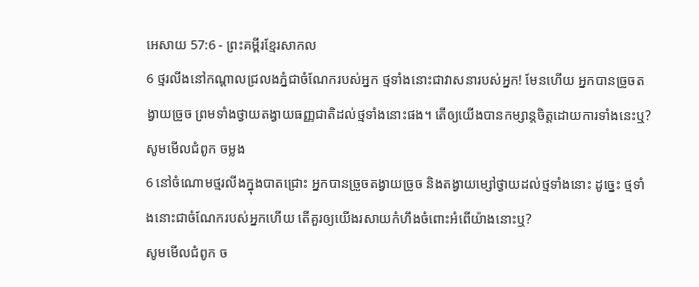អេសាយ 57:6 - ព្រះគម្ពីរខ្មែរសាកល
6 ថ្មរលីងនៅកណ្ដាលជ្រលងភ្នំជាចំណែករបស់អ្នក ថ្មទាំងនោះជាវាសនារបស់អ្នក! មែនហើយ អ្នកបានច្រូចតង្វាយច្រូច ព្រមទាំងថ្វាយតង្វាយធញ្ញជាតិដល់ថ្មទាំងនោះផង។ តើឲ្យយើងបានកម្សាន្តចិត្តដោយការទាំងនេះឬ?
សូមមើលជំពូក ចម្លង
6 នៅចំណោមថ្មរលីងក្នុងបាតជ្រោះ អ្នកបានច្រួចតង្វាយច្រូច និងតង្វាយម្សៅថ្វាយដល់ថ្មទាំងនោះ ដូច្នេះ ថ្មទាំងនោះជាចំណែករបស់អ្នកហើយ តើគួរឲ្យយើងរសាយកំហឹងចំពោះអំពើយ៉ាងនោះឬ?
សូមមើលជំពូក ច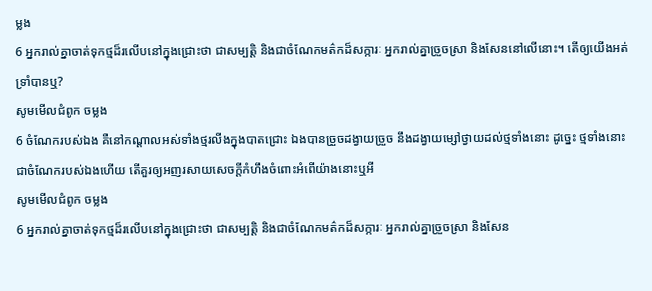ម្លង
6 អ្នករាល់គ្នាចាត់ទុកថ្មដ៏រលើបនៅក្នុងជ្រោះថា ជាសម្បត្តិ និងជាចំណែកមត៌កដ៏សក្ការៈ អ្នករាល់គ្នាច្រួចស្រា និងសែននៅលើនោះ។ តើឲ្យយើងអត់ទ្រាំបានឬ?
សូមមើលជំពូក ចម្លង
6 ចំណែករបស់ឯង គឺនៅកណ្តាលអស់ទាំងថ្មរលីងក្នុងបាតជ្រោះ ឯងបានច្រួចដង្វាយច្រួច នឹងដង្វាយម្សៅថ្វាយដល់ថ្មទាំងនោះ ដូច្នេះ ថ្មទាំងនោះជាចំណែករបស់ឯងហើយ តើគួរឲ្យអញរសាយសេចក្ដីកំហឹងចំពោះអំពើយ៉ាងនោះឬអី
សូមមើលជំពូក ចម្លង
6 អ្នករាល់គ្នាចាត់ទុកថ្មដ៏រលើបនៅក្នុងជ្រោះថា ជាសម្បត្តិ និងជាចំណែកមត៌កដ៏សក្ការៈ អ្នករាល់គ្នាច្រួចស្រា និងសែន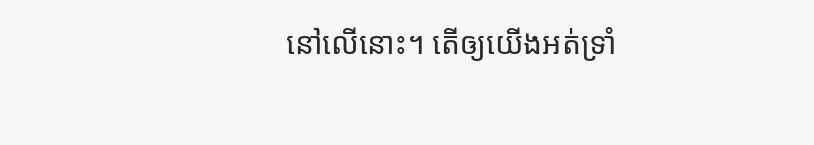នៅលើនោះ។ តើឲ្យយើងអត់ទ្រាំ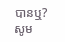បានឬ?
សូម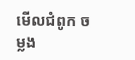មើលជំពូក ចម្លង